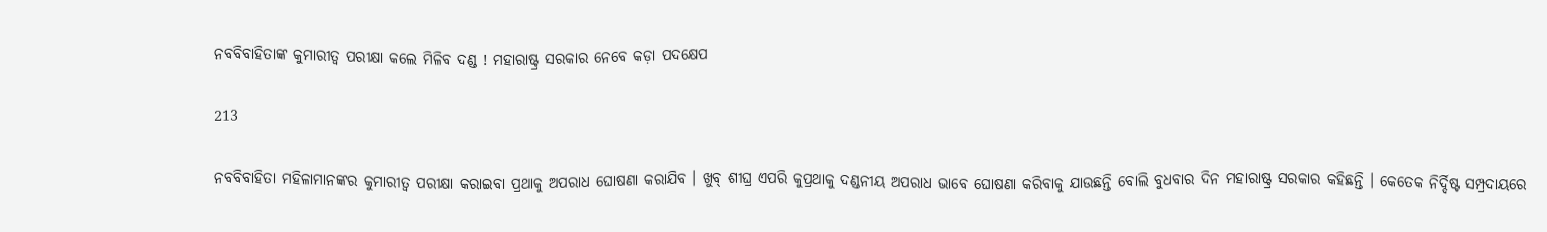ନବବିବାହିତାଙ୍କ କୁମାରୀତ୍ୱ ପରୀକ୍ଷା କଲେ ମିଳିବ ଦଣ୍ଡ ! ମହାରାଷ୍ଟ୍ର ସରକାର ନେବେ କଡ଼ା ପଦକ୍ଷେପ

213

ନବବିବାହିତା ମହିଳାମାନଙ୍କର କୁମାରୀତ୍ୱ ପରୀକ୍ଷା କରାଇବା ପ୍ରଥାକୁ ଅପରାଧ ଘୋଷଣା କରାଯିବ । ଖୁବ୍ ଶୀଘ୍ର ଏପରି କୁପ୍ରଥାକୁ ଦଣ୍ଡନୀୟ ଅପରାଧ ଭାବେ ଘୋଷଣା କରିବାକୁ ଯାଉଛନ୍ତି ବୋଲି ବୁଧବାର ଦିନ ମହାରାଷ୍ଟ୍ର ସରକାର କହିଛନ୍ତି । କେତେକ ନିର୍ଦ୍ଦିଷ୍ଟ ସମ୍ପ୍ରଦାୟରେ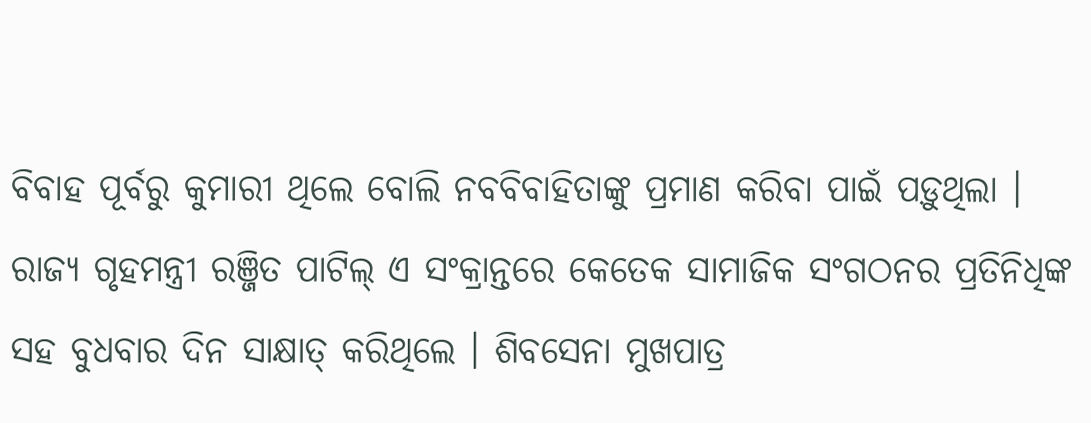ବିବାହ ପୂର୍ବରୁ କୁମାରୀ ଥିଲେ ବୋଲି ନବବିବାହିତାଙ୍କୁ ପ୍ରମାଣ କରିବା ପାଇଁ ପଡ଼ୁଥିଲା । ରାଜ୍ୟ ଗୃହମନ୍ତ୍ରୀ ରଞ୍ଜିତ ପାଟିଲ୍ ଏ ସଂକ୍ରାନ୍ତରେ କେତେକ ସାମାଜିକ ସଂଗଠନର ପ୍ରତିନିଧିଙ୍କ ସହ ବୁଧବାର ଦିନ ସାକ୍ଷାତ୍ କରିଥିଲେ । ଶିବସେନା ମୁଖପାତ୍ର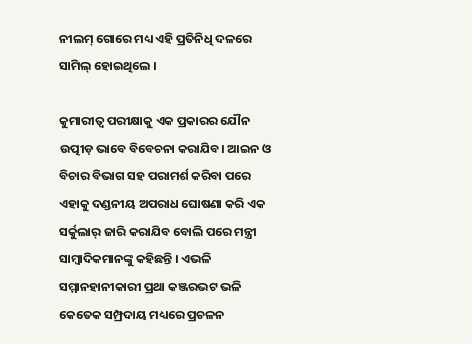ନୀଲମ୍ ଗୋରେ ମଧ୍ୟ ଏହି ପ୍ରତିନିଧି ଦଳରେ ସାମିଲ୍ ହୋଇଥିଲେ ।

କୁମାରୀତ୍ୱ ପରୀକ୍ଷାକୁ ଏକ ପ୍ରକାରର ଯୌନ ଉତ୍ପୀଡ଼ ଭାବେ ବିବେଚନା କରାଯିବ। ଆଇନ ଓ ବିଚାର ବିଭାଗ ସହ ପରାମର୍ଶ କରିବା ପରେ ଏହାକୁ ଦଣ୍ଡନୀୟ ଅପରାଧ ଘୋଷଣା କରି ଏକ ସର୍କୁଲାର୍ ଜାରି କରାଯିବ ବୋଲି ପରେ ମନ୍ତ୍ରୀ ସାମ୍ବାଦିକମାନଙ୍କୁ କହିଛନ୍ତି । ଏଭଳି ସମ୍ମାନହାନୀକାରୀ ପ୍ରଥା କଞ୍ଜରଭଟ ଭଳି କେତେକ ସମ୍ପ୍ରଦାୟ ମଧ୍ୟରେ ପ୍ରଚଳନ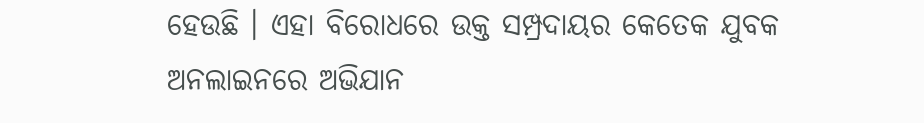ହେଉଛି । ଏହା ବିରୋଧରେ ଉକ୍ତ ସମ୍ପ୍ରଦାୟର କେତେକ ଯୁବକ ଅନଲାଇନରେ ଅଭିଯାନ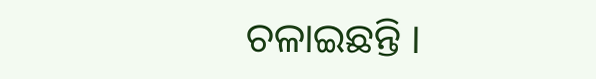ଚଳାଇଛନ୍ତି ।